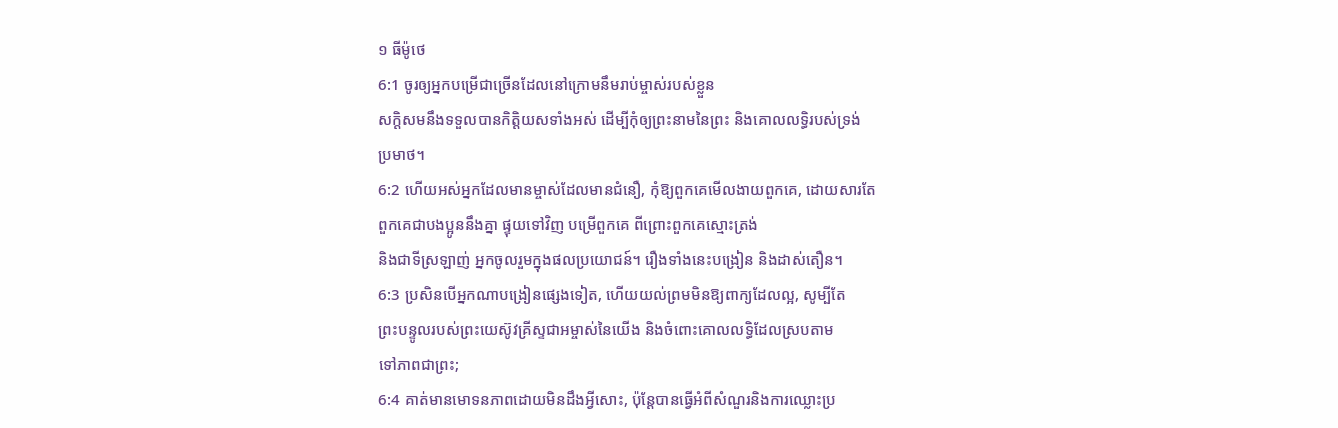១ ធីម៉ូថេ
6:1 ចូរឲ្យអ្នកបម្រើជាច្រើនដែលនៅក្រោមនឹមរាប់ម្ចាស់របស់ខ្លួន
សក្តិសមនឹងទទួលបានកិត្តិយសទាំងអស់ ដើម្បីកុំឲ្យព្រះនាមនៃព្រះ និងគោលលទ្ធិរបស់ទ្រង់
ប្រមាថ។
6:2 ហើយអស់អ្នកដែលមានម្ចាស់ដែលមានជំនឿ, កុំឱ្យពួកគេមើលងាយពួកគេ, ដោយសារតែ
ពួកគេជាបងប្អូននឹងគ្នា ផ្ទុយទៅវិញ បម្រើពួកគេ ពីព្រោះពួកគេស្មោះត្រង់
និងជាទីស្រឡាញ់ អ្នកចូលរួមក្នុងផលប្រយោជន៍។ រឿងទាំងនេះបង្រៀន និងដាស់តឿន។
6:3 ប្រសិនបើអ្នកណាបង្រៀនផ្សេងទៀត, ហើយយល់ព្រមមិនឱ្យពាក្យដែលល្អ, សូម្បីតែ
ព្រះបន្ទូលរបស់ព្រះយេស៊ូវគ្រីស្ទជាអម្ចាស់នៃយើង និងចំពោះគោលលទ្ធិដែលស្របតាម
ទៅភាពជាព្រះ;
6:4 គាត់មានមោទនភាពដោយមិនដឹងអ្វីសោះ, ប៉ុន្តែបានធ្វើអំពីសំណួរនិងការឈ្លោះប្រ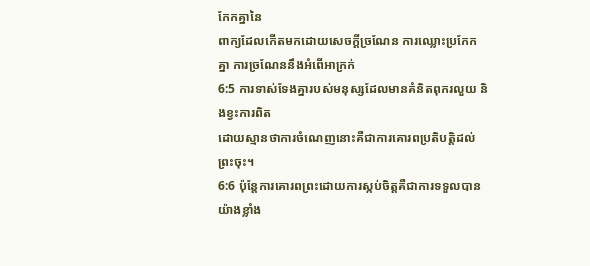កែកគ្នានៃ
ពាក្យដែលកើតមកដោយសេចក្តីច្រណែន ការឈ្លោះប្រកែកគ្នា ការច្រណែននឹងអំពើអាក្រក់
6:5 ការទាស់ទែងគ្នារបស់មនុស្សដែលមានគំនិតពុករលួយ និងខ្វះការពិត
ដោយស្មានថាការចំណេញនោះគឺជាការគោរពប្រតិបត្តិដល់ព្រះចុះ។
6:6 ប៉ុន្តែការគោរពព្រះដោយការស្កប់ចិត្តគឺជាការទទួលបានយ៉ាងខ្លាំង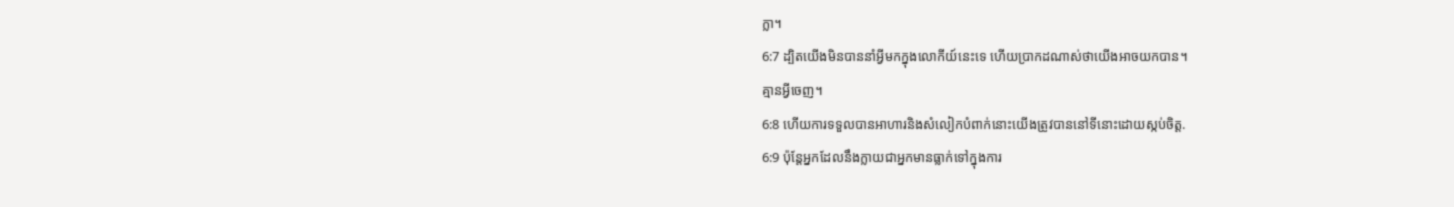ក្លា។
6:7 ដ្បិតយើងមិនបាននាំអ្វីមកក្នុងលោកីយ៍នេះទេ ហើយប្រាកដណាស់ថាយើងអាចយកបាន។
គ្មានអ្វីចេញ។
6:8 ហើយការទទួលបានអាហារនិងសំលៀកបំពាក់នោះយើងត្រូវបាននៅទីនោះដោយស្កប់ចិត្ត.
6:9 ប៉ុន្តែអ្នកដែលនឹងក្លាយជាអ្នកមានធ្លាក់ទៅក្នុងការ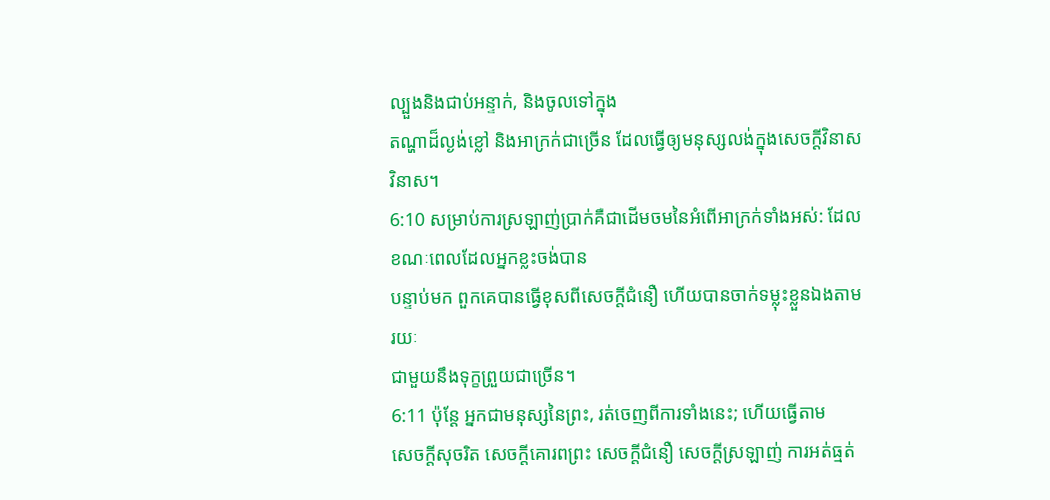ល្បួងនិងជាប់អន្ទាក់, និងចូលទៅក្នុង
តណ្ហាដ៏ល្ងង់ខ្លៅ និងអាក្រក់ជាច្រើន ដែលធ្វើឲ្យមនុស្សលង់ក្នុងសេចក្តីវិនាស
វិនាស។
6:10 សម្រាប់ការស្រឡាញ់ប្រាក់គឺជាដើមចមនៃអំពើអាក្រក់ទាំងអស់: ដែលខណៈពេលដែលអ្នកខ្លះចង់បាន
បន្ទាប់មក ពួកគេបានធ្វើខុសពីសេចក្ដីជំនឿ ហើយបានចាក់ទម្លុះខ្លួនឯងតាមរយៈ
ជាមួយនឹងទុក្ខព្រួយជាច្រើន។
6:11 ប៉ុន្តែ អ្នកជាមនុស្សនៃព្រះ, រត់ចេញពីការទាំងនេះ; ហើយធ្វើតាម
សេចក្តីសុចរិត សេចក្តីគោរពព្រះ សេចក្តីជំនឿ សេចក្តីស្រឡាញ់ ការអត់ធ្មត់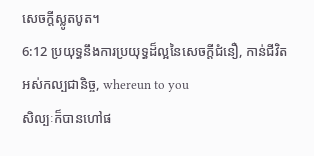សេចក្តីស្លូតបូត។
6:12 ប្រយុទ្ធនឹងការប្រយុទ្ធដ៏ល្អនៃសេចក្ដីជំនឿ, កាន់ជីវិតអស់កល្បជានិច្ច, whereun to you
សិល្បៈក៏បានហៅផ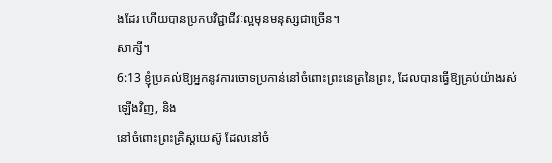ងដែរ ហើយបានប្រកបវិជ្ជាជីវៈល្អមុនមនុស្សជាច្រើន។
សាក្សី។
6:13 ខ្ញុំប្រគល់ឱ្យអ្នកនូវការចោទប្រកាន់នៅចំពោះព្រះនេត្រនៃព្រះ, ដែលបានធ្វើឱ្យគ្រប់យ៉ាងរស់ឡើងវិញ, និង
នៅចំពោះព្រះគ្រិស្ដយេស៊ូ ដែលនៅចំ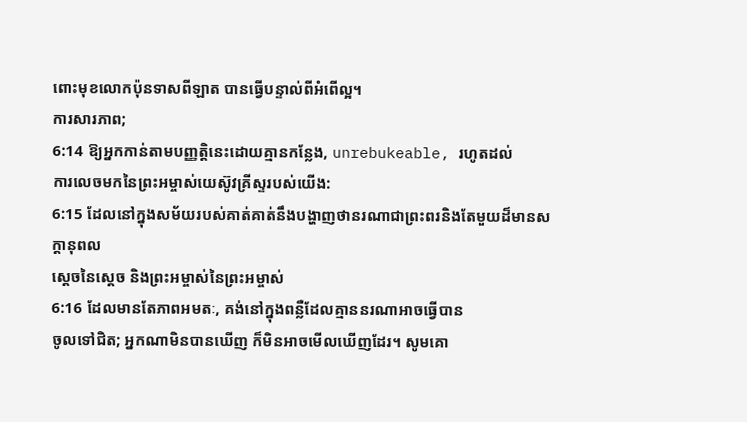ពោះមុខលោកប៉ុនទាសពីឡាត បានធ្វើបន្ទាល់ពីអំពើល្អ។
ការសារភាព;
6:14 ឱ្យអ្នកកាន់តាមបញ្ញត្តិនេះដោយគ្មានកន្លែង, unrebukeable, រហូតដល់
ការលេចមកនៃព្រះអម្ចាស់យេស៊ូវគ្រីស្ទរបស់យើង:
6:15 ដែលនៅក្នុងសម័យរបស់គាត់គាត់នឹងបង្ហាញថានរណាជាព្រះពរនិងតែមួយដ៏មានសក្ដានុពល
ស្តេចនៃស្តេច និងព្រះអម្ចាស់នៃព្រះអម្ចាស់
6:16 ដែលមានតែភាពអមតៈ, គង់នៅក្នុងពន្លឺដែលគ្មាននរណាអាចធ្វើបាន
ចូលទៅជិត; អ្នកណាមិនបានឃើញ ក៏មិនអាចមើលឃើញដែរ។ សូមគោ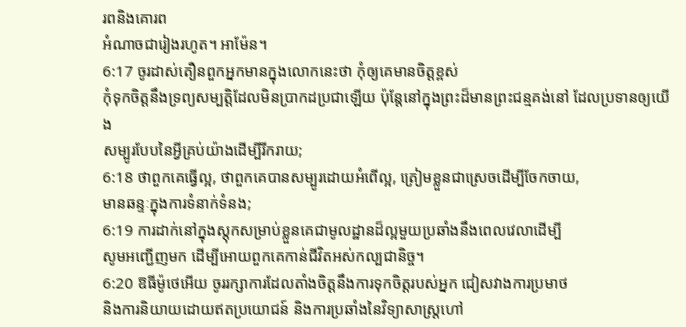រពនិងគោរព
អំណាចជារៀងរហូត។ អាម៉ែន។
6:17 ចូរដាស់តឿនពួកអ្នកមានក្នុងលោកនេះថា កុំឲ្យគេមានចិត្តខ្ពស់
កុំទុកចិត្តនឹងទ្រព្យសម្បត្តិដែលមិនប្រាកដប្រជាឡើយ ប៉ុន្តែនៅក្នុងព្រះដ៏មានព្រះជន្មគង់នៅ ដែលប្រទានឲ្យយើង
សម្បូរបែបនៃអ្វីគ្រប់យ៉ាងដើម្បីរីករាយ;
6:18 ថាពួកគេធ្វើល្អ, ថាពួកគេបានសម្បូរដោយអំពើល្អ, ត្រៀមខ្លួនជាស្រេចដើម្បីចែកចាយ,
មានឆន្ទៈក្នុងការទំនាក់ទំនង;
6:19 ការដាក់នៅក្នុងស្តុកសម្រាប់ខ្លួនគេជាមូលដ្ឋានដ៏ល្អមួយប្រឆាំងនឹងពេលវេលាដើម្បី
សូមអញ្ជើញមក ដើម្បីអោយពួកគេកាន់ជីវិតអស់កល្បជានិច្ច។
6:20 ឱធីម៉ូថេអើយ ចូររក្សាការដែលតាំងចិត្តនឹងការទុកចិត្តរបស់អ្នក ជៀសវាងការប្រមាថ
និងការនិយាយដោយឥតប្រយោជន៍ និងការប្រឆាំងនៃវិទ្យាសាស្ត្រហៅ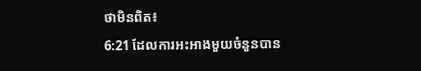ថាមិនពិត៖
6:21 ដែលការអះអាងមួយចំនួនបាន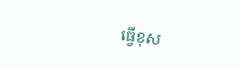ធ្វើខុស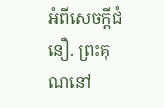អំពីសេចក្ដីជំនឿ. ព្រះគុណនៅ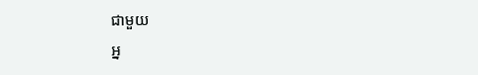ជាមួយ
អ្ន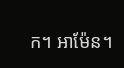ក។ អាម៉ែន។